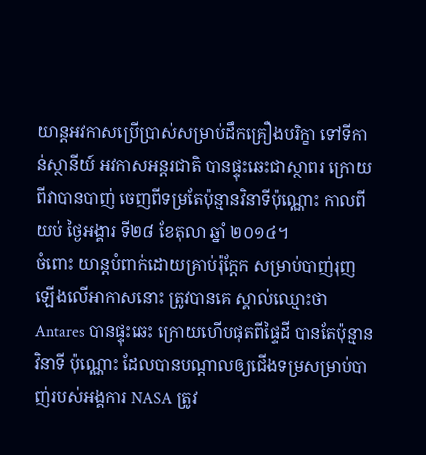យាន្តអវកាសប្រើប្រាស់សម្រាប់ដឹកគ្រឿងបរិក្ខា ទៅទីកាន់ស្ថានីយ៍ អវកាសអន្តរជាតិ បានផ្ទុះឆេះជាស្ថាពរ ក្រោយពីវាបានបាញ់ ចេញពីទម្រតែប៉ុន្មានវិនាទីប៉ុណ្ណោះ កាលពីយប់ ថ្ងៃអង្គារ ទី២៨ ខែតុលា ឆ្នាំ ២០១៤។
ចំពោះ យាន្តបំពាក់ដោយគ្រាប់រ៉ុក្តែក សម្រាប់បាញ់រុញឡើងលើអាកាសនោះ ត្រូវបានគេ ស្គាល់ឈ្មោះថា Antares បានផ្ទុះឆេះ ក្រោយហើបផុតពីផ្ទៃដី បានតែប៉ុន្មានវិនាទី ប៉ុណ្ណោះ ដែលបានបណ្តាលឲ្យជើងទម្រសម្រាប់បាញ់របស់អង្គការ NASA ត្រូវ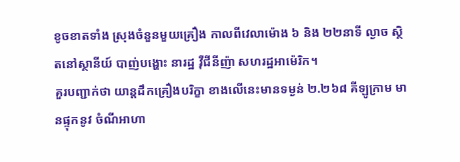ខូចខាតទាំង ស្រុងចំនួនមួយគ្រឿង កាលពីវេលាម៉ោង ៦ និង ២២នាទី ល្ងាច ស្ថិតនៅស្ថានីយ៍ បាញ់បង្ហោះ នារដ្ឋ វ៉ឺជីនីញ៉ា សហរដ្ឋអាម៉េរិក។
គួរបញ្ជាក់ថា យាន្តដឹកគ្រឿងបរិក្ខា ខាងលើនេះមានទម្ងន់ ២.២៦៨ គីឡូក្រាម មានផ្ទុកនូវ ចំណីអាហា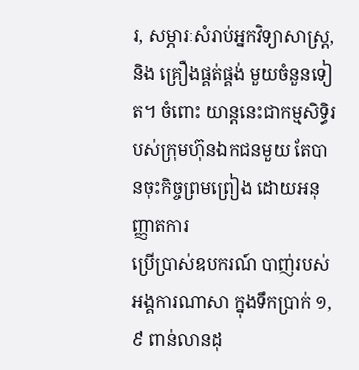រ, សម្ភារៈសំរាប់អ្នកវិទ្យាសាស្ត្រ, និង គ្រឿងផ្គត់ផ្គង់ មួយចំនួនទៀត។ ចំពោះ យាន្តនេះជាកម្មសិទ្ធិរបស់ក្រុមហ៊ុនឯកជនមួយ តែបានចុះកិច្ចព្រមព្រៀង ដោយអនុញ្ញាតការ
ប្រើប្រាស់ឧបករណ៍ បាញ់របស់អង្គការណាសា ក្នុងទឹកប្រាក់ ១,៩ ពាន់លានដុ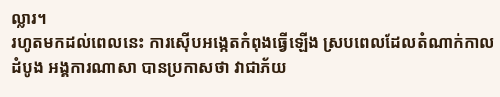ល្លារ។
រហូតមកដល់ពេលនេះ ការស៊ើបអង្កេតកំពុងធ្វើឡើង ស្របពេលដែលតំណាក់កាលដំបូង អង្គការណាសា បានប្រកាសថា វាជាភ័យ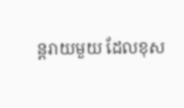ន្តរាយមួយ ដែលខុស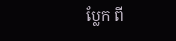ប្លែក ពី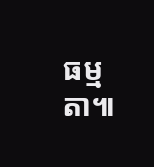ធម្មតា៕